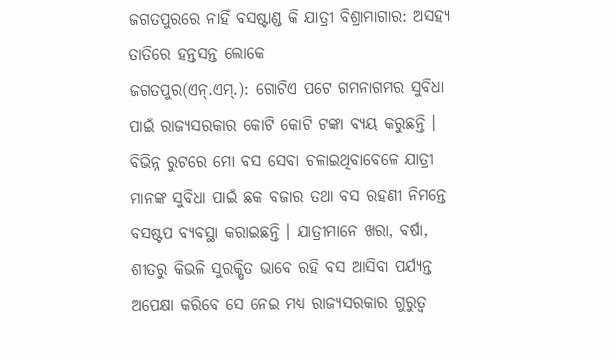ଜଗତପୁରରେ ନାହିଁ ବସଷ୍ଟାଣ୍ଡ କି ଯାତ୍ରୀ ବିଶ୍ରାମାଗାର: ଅସହ୍ୟ ତାତିରେ ହନ୍ତସନ୍ତ ଲୋକେ
ଜଗତପୁର(ଏନ୍.ଏମ୍.): ଗୋଟିଏ ପଟେ ଗମନାଗମର ସୁବିଧା ପାଇଁ ରାଜ୍ୟସରକାର କୋଟି କୋଟି ଟଙ୍କା ବ୍ୟୟ କରୁଛନ୍ତି । ବିଭିନ୍ନ ରୁଟରେ ମୋ ବସ ସେବା ଚଳାଇଥିବାବେଳେ ଯାତ୍ରୀ ମାନଙ୍କ ସୁବିଧା ପାଇଁ ଛକ ବଜାର ତଥା ବସ ରହଣୀ ନିମନ୍ତେ ବସଷ୍ଟପ ବ୍ୟବସ୍ଥା କରାଇଛନ୍ତି । ଯାତ୍ରୀମାନେ ଖରା, ବର୍ଷା, ଶୀତରୁ କିଭଳି ସୁରକ୍ଷିତ ଭାବେ ରହି ବସ ଆସିବା ପର୍ଯ୍ୟନ୍ତ ଅପେକ୍ଷା କରିବେ ସେ ନେଇ ମଧ୍ୟ ରାଜ୍ୟସରକାର ଗୁରୁତ୍ୱ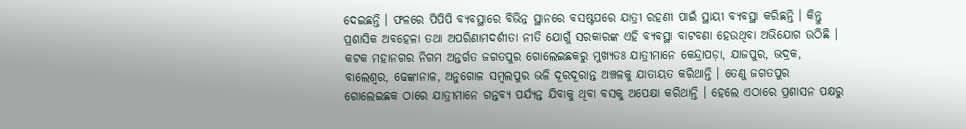ଦେଇଛନ୍ତି । ଫଳରେ ପିପିପି ବ୍ୟବସ୍ଥାରେ ବିଭିନ୍ନ ସ୍ଥାନରେ ବସଷ୍ଟପରେ ଯାତ୍ରୀ ରହଣୀ ପାଇଁ ସ୍ଥାୟୀ ବ୍ୟବସ୍ଥା କରିଛନ୍ତି । କିନ୍ତୁ ପ୍ରଶାସିକ ଅବହେଳା ତଥା ଅପରିଣାମଦର୍ଶୀତା ନୀତି ଯୋଗୁଁ ସରକାରଙ୍କ ଏହି ବ୍ୟବସ୍ଥା ବାଟବଣା ହେଉଥିବା ଅଭିଯୋଗ ଉଠିଛି । କଟକ ମହାନଗର ନିଗମ ଅନ୍ତର୍ଗତ ଜଗତପୁର ଗୋଲେଇଛକରୁ ମୁଖ୍ୟତଃ ଯାତ୍ରୀମାନେ କେନ୍ଦ୍ରାପଡ଼ା, ଯାଜପୁର, ଭଦ୍ରକ, ବାଲେଶ୍ୱର, ଢେଙ୍କାନାଳ, ଅନୁଗୋଳ ସମ୍ବଲପୁର ଭଳି ଦୂରଦୂରାନ୍ତ ଅଞ୍ଚଳକୁ ଯାତାୟତ କରିଥାନ୍ତି । ତେଣୁ ଜଗତପୁର ଗୋଲେଇଛକ ଠାରେ ଯାତ୍ରୀମାନେ ଗନ୍ତବ୍ୟ ପର୍ଯ୍ୟନ୍ତ ଯିବାକୁ ଥିବା ବସକୁ ଅପେକ୍ଷା କରିଥାନ୍ତି । ହେଲେ ଏଠାରେ ପ୍ରଶାସନ ପକ୍ଷରୁ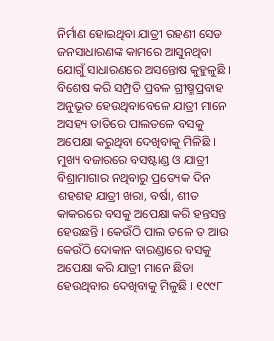ନିର୍ମାଣ ହୋଇଥିବା ଯାତ୍ରୀ ରହଣୀ ସେଡ ଜନସାଧାରଣଙ୍କ କାମରେ ଆସୁନଥିବା ଯୋଗୁଁ ସାଧାରଣରେ ଅସନ୍ତୋଷ କୁହୁଳୁଛି । ବିଶେଷ କରି ସମ୍ପ୍ରତି ପ୍ରବଳ ଗ୍ରୀଷ୍ମପ୍ରବାହ ଅନୁଭୂତ ହେଉଥିବାବେଳେ ଯାତ୍ରୀ ମାନେ ଅସହ୍ୟ ତାତିରେ ପାଲତଳେ ବସକୁ ଅପେକ୍ଷା କରୁଥିବା ଦେଖିବାକୁ ମିଳିଛି ।
ମୁଖ୍ୟ ବଜାରରେ ବସଷ୍ଟାଣ୍ଡ ଓ ଯାତ୍ରୀ ବିଶ୍ରାମାଗାର ନଥିବାରୁ ପ୍ରତ୍ୟେକ ଦିନ ଶହଶହ ଯାତ୍ରୀ ଖରା, ବର୍ଷା, ଶୀତ କାକରରେ ବସକୁ ଅପେକ୍ଷା କରି ହନ୍ତସନ୍ତ ହେଉଛନ୍ତି । କେଉଁଠି ପାଲ ତଳେ ତ ଆଉ କେଉଁଠି ଦୋକାନ ବାରଣ୍ଡାରେ ବସକୁ ଅପେକ୍ଷା କରି ଯାତ୍ରୀ ମାନେ ଛିଡା ହେଉଥିବାର ଦେଖିବାକୁ ମିଳୁଛି । ୧୯୯୮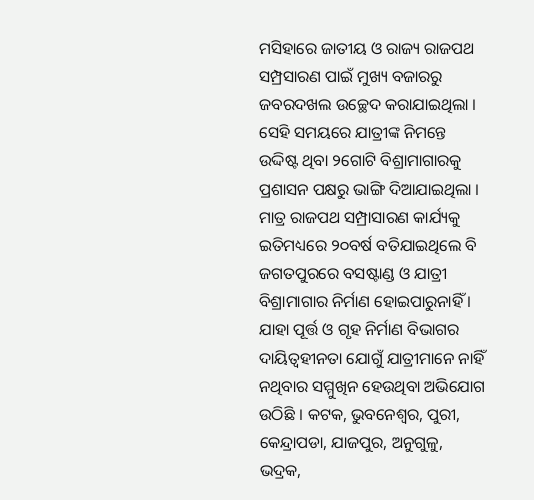ମସିହାରେ ଜାତୀୟ ଓ ରାଜ୍ୟ ରାଜପଥ ସମ୍ପ୍ରସାରଣ ପାଇଁ ମୁଖ୍ୟ ବଜାରରୁ ଜବରଦଖଲ ଉଚ୍ଛେଦ କରାଯାଇଥିଲା । ସେହି ସମୟରେ ଯାତ୍ରୀଙ୍କ ନିମନ୍ତେ ଉଦ୍ଦିଷ୍ଟ ଥିବା ୨ଗୋଟି ବିଶ୍ରାମାଗାରକୁ ପ୍ରଶାସନ ପକ୍ଷରୁ ଭାଙ୍ଗି ଦିଆଯାଇଥିଲା । ମାତ୍ର ରାଜପଥ ସମ୍ପ୍ରାସାରଣ କାର୍ଯ୍ୟକୁ ଇତିମଧ୍ୟରେ ୨୦ବର୍ଷ ବତିଯାଇଥିଲେ ବି ଜଗତପୁରରେ ବସଷ୍ଟାଣ୍ଡ ଓ ଯାତ୍ରୀ ବିଶ୍ରାମାଗାର ନିର୍ମାଣ ହୋଇପାରୁନାହିଁ । ଯାହା ପୂର୍ତ୍ତ ଓ ଗୃହ ନିର୍ମାଣ ବିଭାଗର ଦାୟିତ୍ୱହୀନତା ଯୋଗୁଁ ଯାତ୍ରୀମାନେ ନାହିଁ ନଥିବାର ସମ୍ମୁଖିନ ହେଉଥିବା ଅଭିଯୋଗ ଉଠିଛି । କଟକ, ଭୁବନେଶ୍ୱର, ପୁରୀ, କେନ୍ଦ୍ରାପଡା, ଯାଜପୁର, ଅନୁଗୁଳୁ, ଭଦ୍ରକ,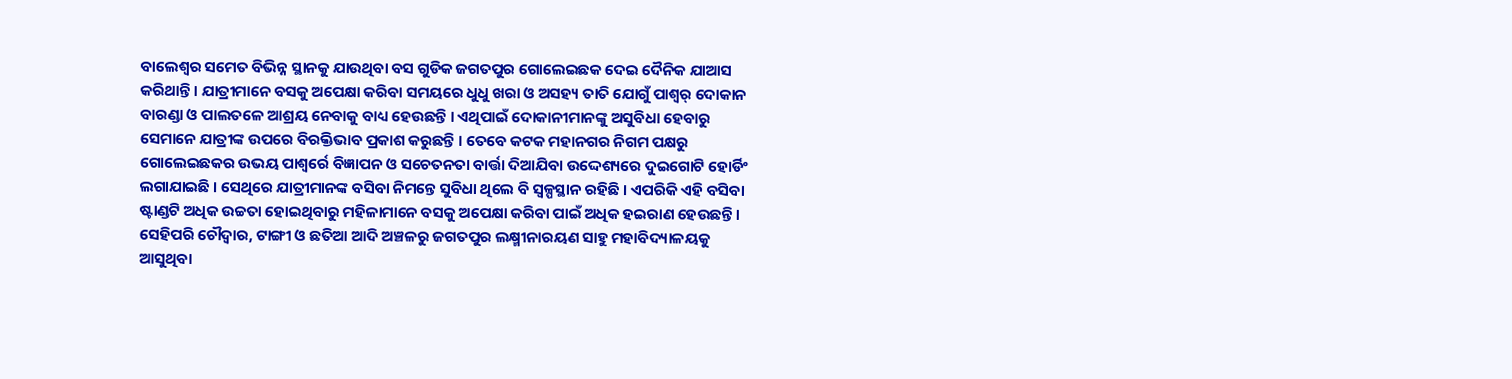ବାଲେଶ୍ୱର ସମେତ ବିଭିନ୍ନ ସ୍ଥାନକୁ ଯାଉଥିବା ବସ ଗୁଡିକ ଜଗତପୁର ଗୋଲେଇଛକ ଦେଇ ଦୈନିକ ଯାଆସ କରିଥାନ୍ତି । ଯାତ୍ରୀମାନେ ବସକୁ ଅପେକ୍ଷା କରିବା ସମୟରେ ଧୁଧୁ ଖରା ଓ ଅସହ୍ୟ ତାତି ଯୋଗୁଁ ପାଶ୍ୱର୍ ଦୋକାନ ବାରଣ୍ଡା ଓ ପାଲତଳେ ଆଶ୍ରୟ ନେବାକୁ ବାଧ୍ୟ ହେଉଛନ୍ତି । ଏଥିପାଇଁ ଦୋକାନୀମାନଙ୍କୁ ଅସୁବିଧା ହେବାରୁ ସେମାନେ ଯାତ୍ରୀଙ୍କ ଉପରେ ବିରକ୍ତିଭାବ ପ୍ରକାଶ କରୁଛନ୍ତି । ତେବେ କଟକ ମହାନଗର ନିଗମ ପକ୍ଷରୁ ଗୋଲେଇଛକର ଉଭୟ ପାଶ୍ୱର୍ରେ ବିଜ୍ଞାପନ ଓ ସଚେତନତା ବାର୍ତ୍ତା ଦିଆଯିବା ଉଦ୍ଦେଶ୍ୟରେ ଦୁଇଗୋଟି ହୋର୍ଡିଂ ଲଗାଯାଇଛି । ସେଥିରେ ଯାତ୍ରୀମାନଙ୍କ ବସିବା ନିମନ୍ତେ ସୁବିଧା ଥିଲେ ବି ସ୍ୱଳ୍ପସ୍ଥାନ ରହିଛି । ଏପରିକି ଏହି ବସିବା ଷ୍ଟାଣ୍ଡଟି ଅଧିକ ଉଚ୍ଚତା ହୋଇଥିବାରୁ ମହିଳାମାନେ ବସକୁ ଅପେକ୍ଷା କରିବା ପାଇଁ ଅଧିକ ହଇରାଣ ହେଉଛନ୍ତି । ସେହିପରି ଚୌଦ୍ୱାର, ଟାଙ୍ଗୀ ଓ ଛତିଆ ଆଦି ଅଞ୍ଚଳରୁ ଜଗତପୁର ଲକ୍ଷ୍ମୀନାରୟଣ ସାହୁ ମହାବିଦ୍ୟାଳୟକୁ ଆସୁଥିବା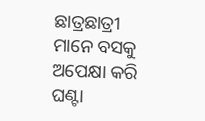ଛାତ୍ରଛାତ୍ରୀ ମାନେ ବସକୁ ଅପେକ୍ଷା କରି ଘଣ୍ଟା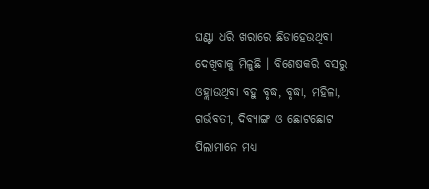ଘଣ୍ଟା ଧରି ଖରାରେ ଛିଡାହେଉଥିବା ଦେଖିବାକୁ ମିଳୁଛି । ବିଶେଷକରି ବସରୁ ଓହ୍ଲାଉଥିବା ବହୁ ବୃଦ୍ଧ, ବୃଦ୍ଧା, ମହିଳା, ଗର୍ଭବତୀ, ଦିବ୍ୟାଙ୍ଗ ଓ ଛୋଟଛୋଟ ପିଲାମାନେ ମଧ୍ୟ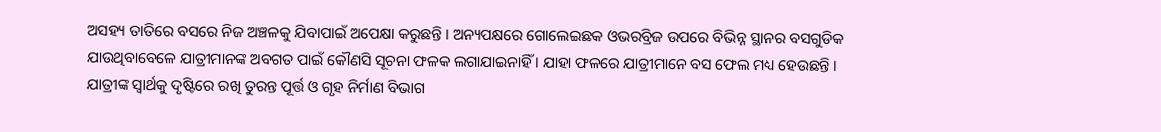ଅସହ୍ୟ ତାତିରେ ବସରେ ନିଜ ଅଞ୍ଚଳକୁ ଯିବାପାଇଁ ଅପେକ୍ଷା କରୁଛନ୍ତି । ଅନ୍ୟପକ୍ଷରେ ଗୋଲେଇଛକ ଓଭରବ୍ରିଜ ଉପରେ ବିଭିନ୍ନ ସ୍ଥାନର ବସଗୁଡିକ ଯାଉଥିବାବେଳେ ଯାତ୍ରୀମାନଙ୍କ ଅବଗତ ପାଇଁ କୌଣସି ସୂଚନା ଫଳକ ଲଗାଯାଇନାହିଁ । ଯାହା ଫଳରେ ଯାତ୍ରୀମାନେ ବସ ଫେଲ ମଧ୍ୟ ହେଉଛନ୍ତି । ଯାତ୍ରୀଙ୍କ ସ୍ୱାର୍ଥକୁ ଦୃଷ୍ଟିରେ ରଖି ତୁରନ୍ତ ପୂର୍ତ୍ତ ଓ ଗୃହ ନିର୍ମାଣ ବିଭାଗ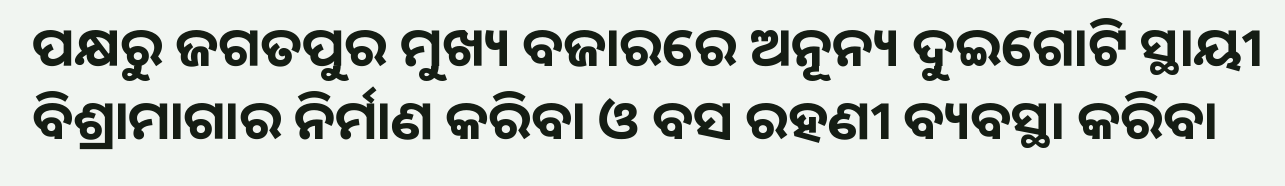ପକ୍ଷରୁ ଜଗତପୁର ମୁଖ୍ୟ ବଜାରରେ ଅନୂନ୍ୟ ଦୁଇଗୋଟି ସ୍ଥାୟୀ ବିଶ୍ରାମାଗାର ନିର୍ମାଣ କରିବା ଓ ବସ ରହଣୀ ବ୍ୟବସ୍ଥା କରିବା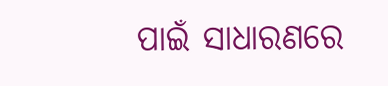ପାଇଁ ସାଧାରଣରେ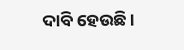ଦାବି ହେଉଛି ।